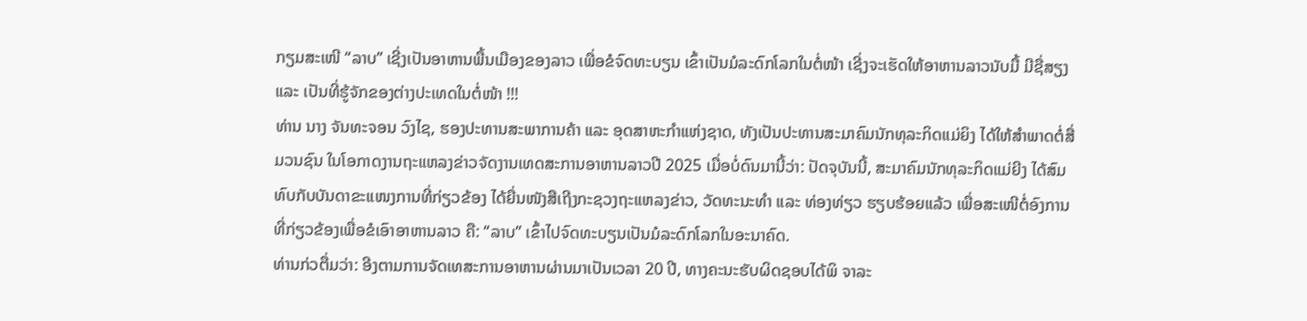ກຽມສະເໜີ “ລາບ” ເຊີ່ງເປັນອາຫານພື້ນເມືອງຂອງລາວ ເພື່ອຂໍຈົດທະບຽນ ເຂົ້າເປັນມໍລະດົກໂລກໃນຕໍ່ໜ້າ ເຊີ່ງຈະເຮັດໃຫ້ອາຫານລາວນັບມື້ ມີຊື່ສຽງ ແລະ ເປັນທີ່ຮູ້ຈັກຂອງຕ່າງປະເທດໃນຕໍ່ໜ້າ !!!
ທ່ານ ນາງ ຈັນທະຈອນ ວົງໄຊ, ຮອງປະທານສະພາການຄ້າ ແລະ ອຸດສາຫະກໍາແຫ່ງຊາດ, ທັງເປັນປະທານສະມາຄົມນັກທຸລະກິດແມ່ຍິງ ໄດ້ໃຫ້ສໍາພາດຕໍ່ສື່ມວນຊົນ ໃນໂອກາດງານຖະແຫລງຂ່າວຈັດງານເທດສະການອາຫານລາວປີ 2025 ເມື່ອບໍ່ດົນມານີ້ວ່າ: ປັດຈຸບັນນີ້, ສະມາຄົມນັກທຸລະກິດແມ່ຍີງ ໄດ້ສົມທົບກັບບັນດາຂະແໜງການທີ່ກ່ຽວຂ້ອງ ໄດ້ຍື່ນໜັງສືເຖີງກະຊວງຖະແຫລງຂ່າວ, ວັດທະນະທໍາ ແລະ ທ່ອງທ່ຽວ ຮຽບຮ້ອຍແລ້ວ ເພື່ອສະເໜີຕໍ່ອົງການທີ່ກ່ຽວຂ້ອງເພື່ອຂໍເອົາອາຫານລາວ ຄື: “ລາບ” ເຂົ້າໄປຈົດທະບຽນເປັນມໍລະດົກໂລກໃນອະນາຄົດ.
ທ່ານກ່ວຕື່ມວ່າ: ອີງຕາມການຈັດເທສະການອາຫານຜ່ານມາເປັນເວລາ 20 ປີ, ທາງຄະນະຮັບຜິດຊອບໄດ້ພິ ຈາລະ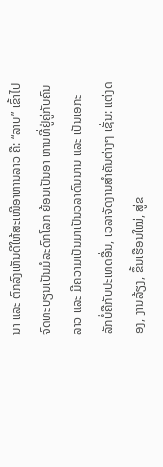ນາ ແລະ ຕົກລົງເຫັນດີໃຫ້ສະເໜີອາຫານລາວ ຄື: “ລາບ” ເຂົ້າໄປຈົດທະບຽນເປັນມໍລະດົກໂລກ ຍ້ອນເປັນອາ ຫານທີ່ຢູ່ຄູ່ກັບຄົນລາວ ແລະ ມີຄວາມເປັນມາເປັນວລາດົນນານ ແລະ ເປັນເອກະລັກບໍ່ຄືກັບປະເທດອື່ນ, ເວລາຈັດງານສໍາຄັນຕ່າງໆ ເຊັ່ນ: ແຕ່ງດອງ, ງານລ້ຽງ, ຂຶ້ນເຮືອນໃໝ່, ສູ່ຂ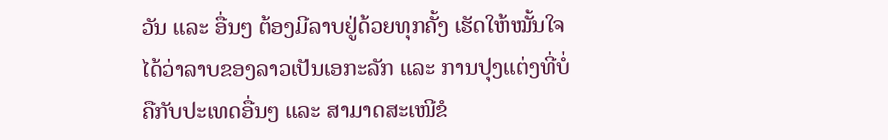ວັນ ແລະ ອື່ນໆ ຕ້ອງມີລາບຢູ່ດ້ວຍທຸກຄັ້ງ ເຮັດໃຫ້ໝັ້ນໃຈໄດ້ວ່າລາບຂອງລາວເປັນເອກະລັກ ແລະ ການປຸງແຕ່ງທີ່ບໍ່ຄືກັບປະເທດອື່ນໆ ແລະ ສາມາດສະເໜີຂໍ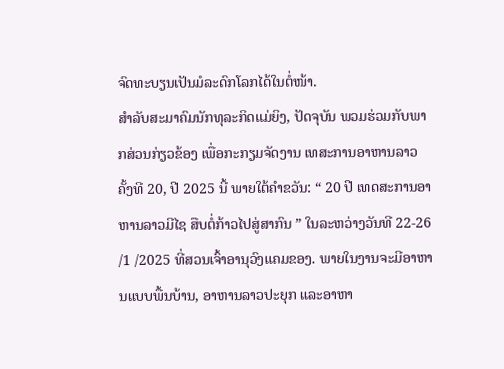ຈົດທະບຽນເປັນມໍລະດົກໂລກໄດ້ໃນຕໍ່ໜ້າ.
ສໍາລັບສະມາຄົມນັກທຸລະກິດແມ່ຍິງ, ປັດຈຸບັນ ພວມຮ່ວມກັບພາກສ່ວນກ່ຽວຂ້ອງ ເພື່ອກະກຽມຈັດງານ ເທສະການອາຫານລາວ ຄັ້ງທີ 20, ປີ 2025 ນີ້ ພາຍໃຕ້ຄໍາຂວັນ: “ 20 ປີ ເທດສະການອາຫານລາວມີໄຊ ສືບຕໍ່ກ້າວໄປສູ່ສາກົນ ” ໃນລະຫວ່າງວັນທີ 22-26 /1 /2025 ທີ່ສວນເຈົ້າອານຸວົງແຄມຂອງ. ພາຍໃນງານຈະມີອາຫານແບບພື້ນບ້ານ, ອາຫານລາວປະຍຸກ ແລະອາຫາ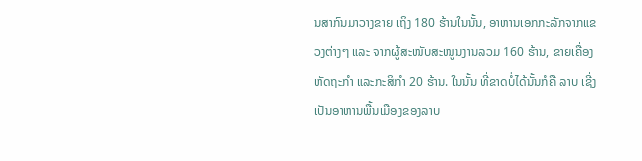ນສາກົນມາວາງຂາຍ ເຖິງ 180 ຮ້ານໃນນັ້ນ, ອາຫານເອກກະລັກຈາກແຂວງຕ່າງໆ ແລະ ຈາກຜູ້ສະໜັບສະໜູນງານລວມ 160 ຮ້ານ, ຂາຍເຄື່ອງຫັດຖະກໍາ ແລະກະສິກໍາ 20 ຮ້ານ. ໃນນັ້ນ ທີ່ຂາດບໍ່ໄດ້ນັ້ນກໍຄື ລາບ ເຊີ່ງເປັນອາຫານພື້ນເມືອງຂອງລາບ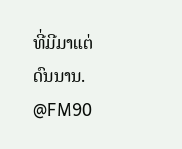ທີ່ມີມາແຕ່ດົນນານ.
@FM90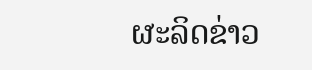ຜະລິດຂ່າວ